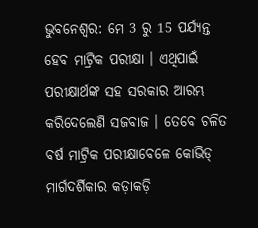ଭୁବନେଶ୍ବର: ମେ 3 ରୁ 15 ପର୍ଯ୍ୟନ୍ତ ହେବ ମାଟ୍ରିକ ପରୀକ୍ଷା । ଏଥିପାଇଁ ପରୀକ୍ଷାର୍ଥଙ୍କ ସହ ସରକାର ଆରମ୍ଭ କରିଦେଲେଣି ସଜବାଜ । ତେବେ ଚଳିତ ବର୍ଷ ମାଟ୍ରିକ ପରୀକ୍ଷାବେଳେ କୋଭିଡ୍ ମାର୍ଗଦର୍ଶିକାର କଡ଼ାକଡ଼ି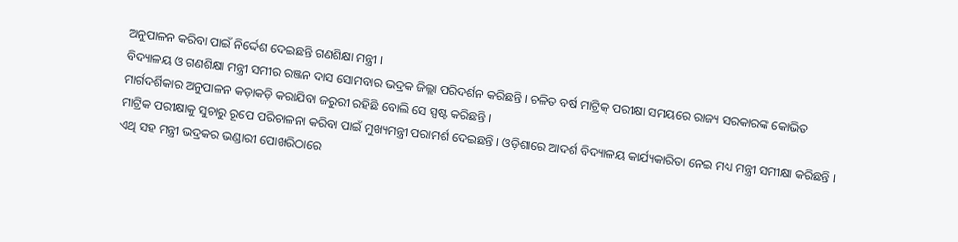ଅନୁପାଳନ କରିବା ପାଇଁ ନିର୍ଦ୍ଦେଶ ଦେଇଛନ୍ତି ଗଣଶିକ୍ଷା ମନ୍ତ୍ରୀ ।
ବିଦ୍ୟାଳୟ ଓ ଗଣଶିକ୍ଷା ମନ୍ତ୍ରୀ ସମୀର ରଞ୍ଜନ ଦାସ ସୋମବାର ଭଦ୍ରକ ଜିଲ୍ଲା ପରିଦର୍ଶନ କରିଛନ୍ତି । ଚଳିତ ବର୍ଷ ମାଟ୍ରିକ୍ ପରୀକ୍ଷା ସମୟରେ ରାଜ୍ୟ ସରକାରଙ୍କ କୋଭିତ ମାର୍ଗଦର୍ଶିକାର ଅନୁପାଳନ କଡ଼ାକଡ଼ି କରାଯିବା ଜରୁରୀ ରହିଛି ବୋଲି ସେ ସ୍ପଷ୍ଟ କରିଛନ୍ତି ।
ମାଟ୍ରିକ ପରୀକ୍ଷାକୁ ସୁଚାରୁ ରୂପେ ପରିଚାଳନା କରିବା ପାଇଁ ମୁଖ୍ୟମନ୍ତ୍ରୀ ପରାମର୍ଶ ଦେଇଛନ୍ତି । ଓଡ଼ିଶାରେ ଆଦର୍ଶ ବିଦ୍ୟାଳୟ କାର୍ଯ୍ୟକାରିତା ନେଇ ମଧ୍ୟ ମନ୍ତ୍ରୀ ସମୀକ୍ଷା କରିଛନ୍ତି । ଏଥି ସହ ମନ୍ତ୍ରୀ ଭଦ୍ରକର ଭଣ୍ଡାରୀ ପୋଖରିଠାରେ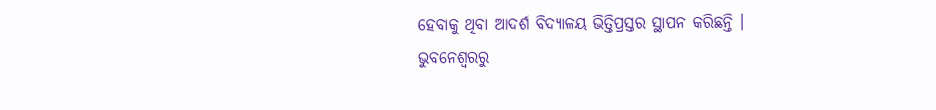ହେବାକୁ ଥିବା ଆଦର୍ଶ ବିଦ୍ୟାଳୟ ଭିତ୍ତିପ୍ରସ୍ତର ସ୍ଥାପନ କରିଛନ୍ତି ।
ଭୁବନେଶ୍ବରରୁ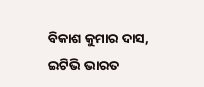ବିକାଶ କୁମାର ଦାସ, ଇଟିଭି ଭାରତ